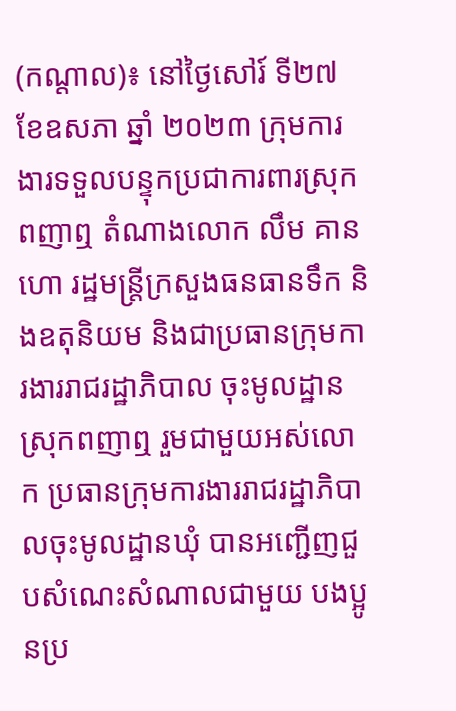(កណ្តាល)៖ នៅថ្ងៃសៅរ៍ ទី២៧ ខែឧសភា ឆ្នាំ ២០២៣ ក្រុមការងារទទួលបន្ទុកប្រជាការពារស្រុកពញាឮ តំណាងលោក លឹម គានហោ រដ្ឋមន្ត្រីក្រសួងធនធានទឹក និងឧតុនិយម និងជាប្រធានក្រុមការងាររាជរដ្ឋាភិបាល ចុះមូលដ្ឋានស្រុកពញាឮ រួមជាមួយអស់លោក ប្រធានក្រុមការងាររាជរដ្ឋាភិបាលចុះមូលដ្ឋានឃុំ បានអញ្ជើញជួបសំណេះសំណាលជាមួយ បងប្អូនប្រ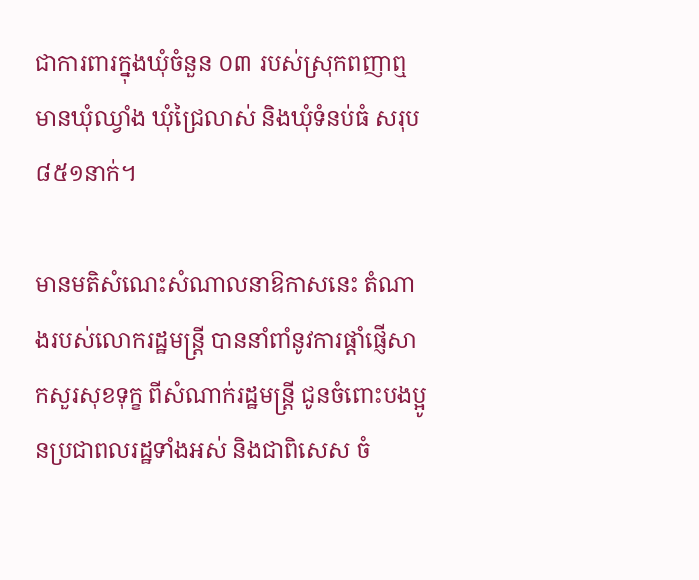ជាការពារក្នុងឃុំចំនួន ០៣ របស់ស្រុកពញាឮ មានឃុំឈ្វាំង ឃុំជ្រៃលាស់ និងឃុំទំនប់ធំ សរុប ៨៥១នាក់។

មានមតិសំណេះសំណាលនាឱកាសនេះ តំណាងរបស់លោករដ្ឋមន្រ្តី បាននាំពាំនូវការផ្តាំផ្ញើសាកសួរសុខទុក្ខ ពីសំណាក់រដ្ឋមន្រ្តី ជូនចំពោះបងប្អូនប្រជាពលរដ្ឋទាំងអស់ និងជាពិសេស ចំ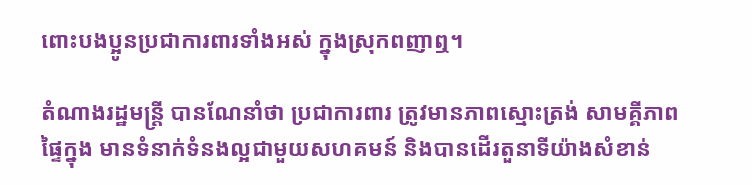ពោះបងប្អូនប្រជាការពារទាំងអស់ ក្នុងស្រុកពញាឮ។

តំណាងរដ្ឋមន្រ្តី បានណែនាំថា ប្រជាការពារ ត្រូវមានភាពស្មោះត្រង់ សាមគ្គីភាពផ្ទៃក្នុង មានទំនាក់ទំនងល្អជាមួយសហគមន៍ និងបានដើរតួនាទីយ៉ាងសំខាន់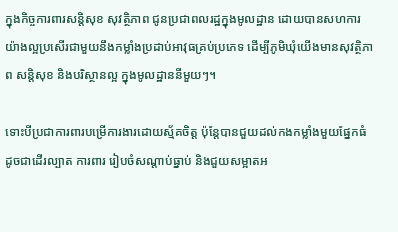ក្នុងកិច្ចការពារសន្តិសុខ សុវត្ថិភាព ជូនប្រជាពលរដ្ឋក្នុងមូលដ្ឋាន ដោយបានសហការយ៉ាងល្អប្រសើរជាមួយនឹងកម្លាំងប្រដាប់អាវុធគ្រប់ប្រភេទ ដើម្បីភូមិឃុំយើងមានសុវត្ថិភាព សន្តិសុខ និងបរិស្ថានល្អ ក្នុងមូលដ្ឋាននីមួយៗ។

ទោះបីប្រជាការពារបម្រើការងារដោយស្ម័គចិត្ត ប៉ុន្តែបានជួយដល់កងកម្លាំងមួយផ្នែកធំ ដូចជាដើរល្បាត ការពារ រៀបចំសណ្តាប់ធ្នាប់ និងជួយសម្អាតអ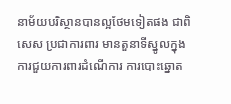នាម័យបរិស្ថានបានល្អថែមទៀតផង ជាពិសេស ប្រជាការពារ មានតួនាទីស្នូលក្នុងការជួយការពារដំណើការ ការបោះឆ្នោត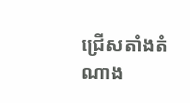ជ្រើសតាំងតំណាង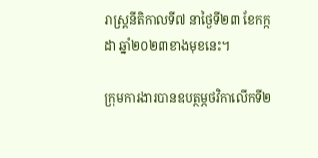រាស្រ្តនីតិកាលទី៧ នាថ្ងៃទី២៣ ខែកក្កដា ឆ្នាំ២០២៣ខាងមុខនេះ។

ក្រុមការងារបានឧបត្ថម្ភថវិកាលើកទី២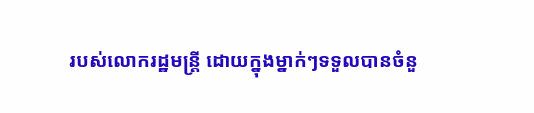របស់លោករដ្ឋមន្រ្តី ដោយក្នុងម្នាក់ៗទទួលបានចំនួ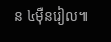ន ៤ម៉ឺនរៀល៕